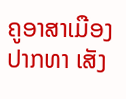ຄູອາສາເມືອງປາກທາ ເສັງ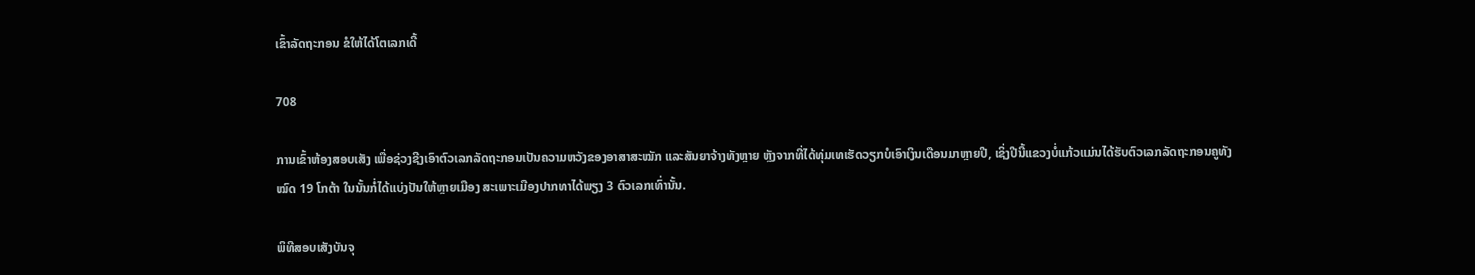ເຂົ້າລັດຖະກອນ ຂໍໃຫ້ໄດ້ໂຕເລກເດີ້

708

ການເຂົ້າຫ້ອງສອບເສັງ ເພື່ອຊ່ວງຊີງເອົາຕົວເລກລັດຖະກອນເປັນຄວາມຫວັງຂອງອາສາສະໝັກ ແລະສັນຍາຈ້າງທັງຫຼາຍ ຫຼັງຈາກທີ່ໄດ້ທຸ່ມເທເຮັດວຽກບໍເອົາເງິນເດືອນມາຫຼາຍປີ, ເຊິ່ງປີນີ້ແຂວງບໍ່ແກ້ວແມ່ນໄດ້ຮັບຕົວເລກລັດຖະກອນຄູທັງໝົດ 19 ໂກຕ້າ ໃນນັ້ນກໍ່ໄດ້ແບ່ງປັນໃຫ້ຫຼາຍເມືອງ ສະເພາະເມືອງປາກທາໄດ້ພຽງ 3 ຕົວເລກເທົ່ານັ້ນ.

ພິທີສອບເສັງບັນຈຸ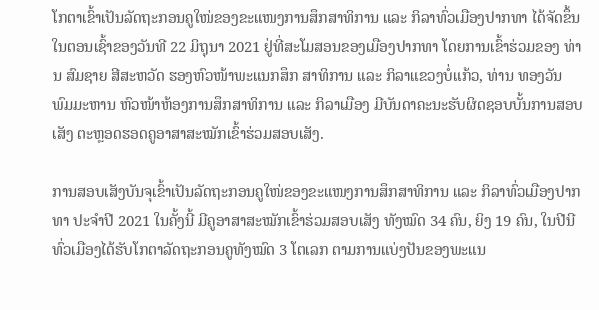ໂກຕາເຂົ້າເປັນລັດຖະກອນຄູໃໜ່ຂອງຂະແໜງການສຶກສາທິການ ແລະ ກິລາທົ່ວເມືອງປາກທາ ໄດ້ຈັດຂຶ້ນໃນຕອນເຊົ້າຂອງວັນທີ 22 ມິຖຸນາ 2021 ຢູ່ທີ່ສະໂມສອນຂອງເມືອງປາກທາ ໂດຍການເຂົ້າຮ່ວມຂອງ ທ່ານ ສົມຊາຍ ສີສະຫວັດ ຮອງຫົວໜ້າພະແນກສຶກ ສາທິການ ແລະ ກິລາແຂວງບໍ່ແກ້ວ, ທ່ານ ທອງວັນ ພົມມະຫານ ຫົວໜ້າຫ້ອງການສຶກສາທິການ ແລະ ກິລາເມືອງ ມີບັນດາຄະນະຮັບຜິດຊອບບັ້ນການສອບເສັງ ຕະຫຼອດຮອດຄູອາສາສະໝັກເຂົ້າຮ່ວມສອບເສັງ.

ການສອບເສັງບັນຈຸເຂົ້າເປັນລັດຖະກອນຄູໃໜ່ຂອງຂະແໜງການສຶກສາທິການ ແລະ ກິລາທົ່ວເມືອງປາກທາ ປະຈຳປີ 2021 ໃນຄັ້ງນີ້ ມີຄູອາສາສະໝັກເຂົ້າຮ່ວມສອບເສັງ ທັງໝົດ 34 ຄົນ, ຍິງ 19 ຄົນ, ໃນປີນີທົ່ວເມືອງໄດ້ຮັບໂກຕາລັດຖະກອນຄູທັງໝົດ 3 ໂຕເລກ ຕາມການແບ່ງປັນຂອງພະແນ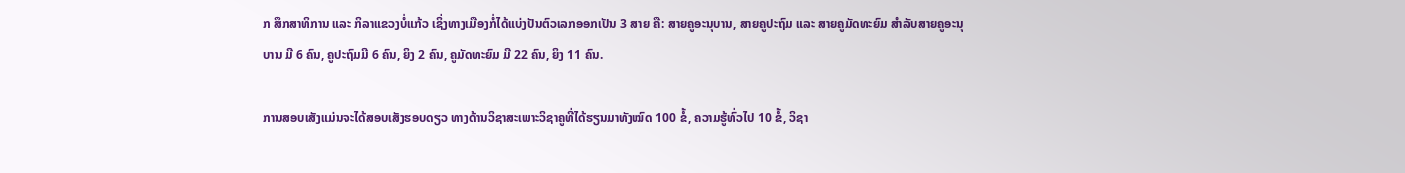ກ ສຶກສາທິການ ແລະ ກິລາແຂວງບໍ່ແກ້ວ ເຊິ່ງທາງເມືອງກໍ່ໄດ້ແບ່ງປັນຕົວເລກອອກເປັນ 3 ສາຍ ຄື: ສາຍຄູອະນຸບານ, ສາຍຄູປະຖົມ ແລະ ສາຍຄູມັດທະຍົມ ສຳລັບສາຍຄູອະນຸບານ ມີ 6 ຄົນ, ຄູປະຖົມມີ 6 ຄົນ, ຍິງ 2 ຄົນ, ຄູມັດທະຍົມ ມີ 22 ຄົນ, ຍິງ 11 ຄົນ.

ການສອບເສັງແມ່ນຈະໄດ້ສອບເສັງຮອບດຽວ ທາງດ້ານວິຊາສະເພາະວິຊາຄູທີ່ໄດ້ຮຽນມາທັງໝົດ 100 ຂໍ້, ຄວາມຮູ້ທົ່ວໄປ 10 ຂໍ້, ວິຊາ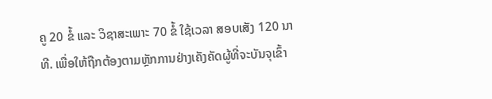ຄູ 20 ຂໍ້ ແລະ ວິຊາສະເພາະ 70 ຂໍ້ ໃຊ້ເວລາ ສອບເສັງ 120 ນາທີ. ເພື່ອໃຫ້ຖືກຕ້ອງຕາມຫຼັກການຢ່າງເຄັງຄັດຜູ້ທີ່ຈະບັນຈຸເຂົ້າ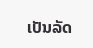ເປັນລັດ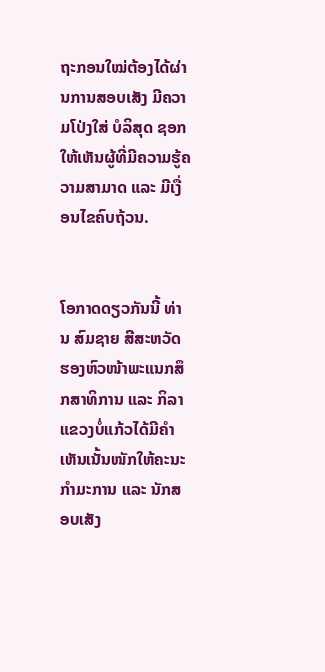ຖະກອນໃໝ່ຕ້ອງໄດ້ຜ່ານການສອບເສັງ ມີຄວາມໂປ່ງໃສ່ ບໍລິສຸດ ຊອກໃຫ້ເຫັນຜູ້ທີ່ມີຄວາມຮູ້ຄວາມສາມາດ ແລະ ມີເງື່ອນໄຂຄົບຖ້ວນ.


ໂອກາດດຽວກັນນີ້ ທ່ານ ສົມຊາຍ ສີສະຫວັດ ຮອງຫົວໜ້າພະແນກສຶກສາທິການ ແລະ ກິລາແຂວງບໍ່ແກ້ວໄດ້ມີຄຳເຫັນເນັ້ນໜັກໃຫ້ຄະນະກຳມະການ ແລະ ນັກສອບເສັງ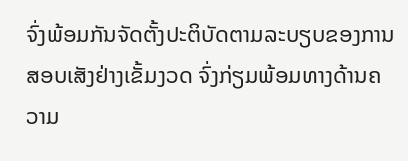ຈົ່ງພ້ອມກັນຈັດຕັ້ງປະຕິບັດຕາມລະບຽບຂອງການສອບເສັງຢ່າງເຂັ້ມງວດ ຈົ່ງກ່ຽມພ້ອມທາງດ້ານຄວາມ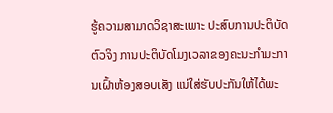ຮູ້ຄວາມສາມາດວິຊາສະເພາະ ປະສົບການປະຕິບັດຕົວຈິງ ການປະຕິບັດໂມງເວລາຂອງຄະນະກຳມະການເຝົ້າຫ້ອງສອບເສັງ ແນ່ໃສ່ຮັບປະກັນໃຫ້ໄດ້ພະ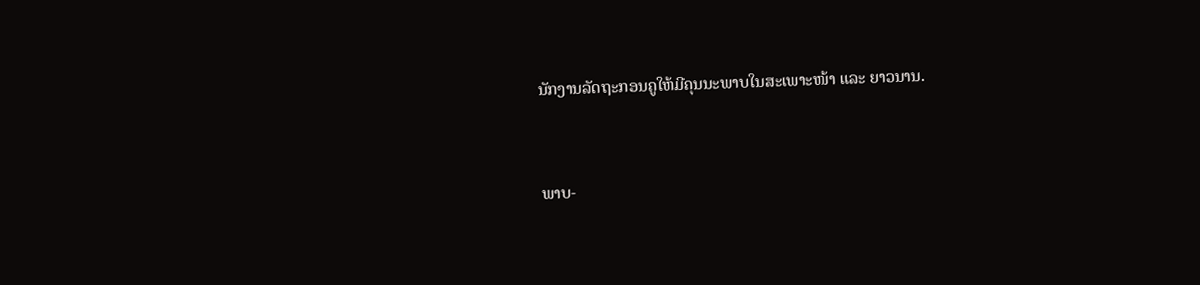ນັກງານລັດຖະກອນຄູໃຫ້ມີຄຸນນະພາບໃນສະເພາະໜ້າ ແລະ ຍາວນານ.


ພາບ-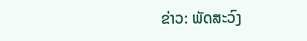ຂ່າວ: ພັດສະວົງ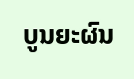ບູນຍະຜົນ